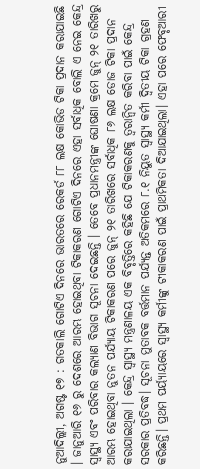ନୁଆଦିଲ୍ଲୀ, ଅଗଷ୍ଟ ୧୭ : ଗତକାଲି ଗୋଟିଏ ଦିନରେ ଭାରତରେ ରେକର୍ଡ ୮୮ ଲକ୍ଷ କୋଭିଡ ଟିକା ପ୍ରଦାନ କରାଯାଇଛି । ଜାନୁଆରି ୧୬ ରୁ ଦେଶରେ ଆରମ୍ଭ ହୋଇଥିବା ଟିକାକରଣ ଗୋଟିଏ ଦିନରେ ଏହା ସର୍ବାଧିକ ବୋଲି ଏ ନେଇ କେନ୍ଦ୍ର ସ୍ୱାସ୍ଥ୍ୟ ଏବଂ ପରିବାର କଲ୍ୟାଣ ବିଭାଗ ସୂଚନା ଦେଇଛନ୍ତି । ତେବେ ପ୍ରଧାନମନ୍ତ୍ରୀଙ୍କ ଘୋଷଣା କ୍ରମେ ଜୁନ୍ ୨୧ ତାରିଖରୁ ଆରମ୍ଭ ହୋଇଥିବା ନୁତନ ପର୍ଯ୍ୟାୟ ଟିକାକରଣ ପରେ ଜୁନ୍ ୨୧ ତାରିଖରେ ସର୍ବାଧିକ ୮୬ ଲକ୍ଷ ଡୋଜ ଟିକା ପ୍ରଦାନ କରାଯାଇଥିଲା । କେନ୍ଦ୍ର ସ୍ୱାସ୍ଥ୍ୟ ମନ୍ତ୍ରଣାଳୟ ଏକ ବିବୃତ୍ତିରେ କହିଛି ଯେ ଟିକାକରଣକୁ ତ୍ୱରାନ୍ୱିତ କରିବା ପାଇଁ କେନ୍ଦ୍ର ସରକାର ପ୍ରତିବଦ୍ଧ। ସୂଚନା ମୁତାବକ ବର୍ତ୍ତମାନ ପର୍ଯ୍ୟନ୍ତ ଅତିକମରେ ୮.୧ ନିୟୁତ ସ୍ୱାସ୍ଥ୍ୟ କର୍ମୀ ଦ୍ୱିତୀୟ ଟିକା ଗ୍ରହଣ କରିଛନ୍ତି। ପ୍ରଥମ ପର୍ୟ୍ୟାୟରେ ସ୍ୱାସ୍ଥ୍ୟ କର୍ମୀଙ୍କୁ ଟୀକାକରଣ ପାଇଁ ପ୍ରାଥମିକତା ଦିଆଯାଇଥିଲା। ଏହା ପରେ ଫେବୃଆରୀ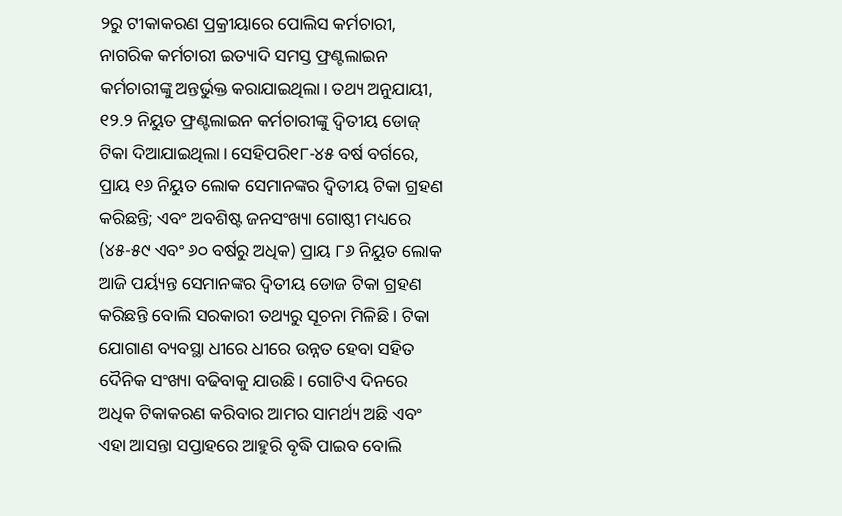୨ରୁ ଟୀକାକରଣ ପ୍ରକ୍ରୀୟାରେ ପୋଲିସ କର୍ମଚାରୀ, ନାଗରିକ କର୍ମଚାରୀ ଇତ୍ୟାଦି ସମସ୍ତ ଫ୍ରଣ୍ଟଲାଇନ କର୍ମଚାରୀଙ୍କୁ ଅନ୍ତର୍ଭୁକ୍ତ କରାଯାଇଥିଲା। ତଥ୍ୟ ଅନୁଯାୟୀ, ୧୨.୨ ନିୟୁତ ଫ୍ରଣ୍ଟଲାଇନ କର୍ମଚାରୀଙ୍କୁ ଦ୍ୱିତୀୟ ଡୋଜ୍ ଟିକା ଦିଆଯାଇଥିଲା। ସେହିପରି୧୮-୪୫ ବର୍ଷ ବର୍ଗରେ, ପ୍ରାୟ ୧୬ ନିୟୁତ ଲୋକ ସେମାନଙ୍କର ଦ୍ୱିତୀୟ ଟିକା ଗ୍ରହଣ କରିଛନ୍ତି; ଏବଂ ଅବଶିଷ୍ଟ ଜନସଂଖ୍ୟା ଗୋଷ୍ଠୀ ମଧ୍ୟରେ (୪୫-୫୯ ଏବଂ ୬୦ ବର୍ଷରୁ ଅଧିକ) ପ୍ରାୟ ୮୬ ନିୟୁତ ଲୋକ ଆଜି ପର୍ୟ୍ୟନ୍ତ ସେମାନଙ୍କର ଦ୍ୱିତୀୟ ଡୋଜ ଟିକା ଗ୍ରହଣ କରିଛନ୍ତି ବୋଲି ସରକାରୀ ତଥ୍ୟରୁ ସୂଚନା ମିଳିଛି । ଟିକା ଯୋଗାଣ ବ୍ୟବସ୍ଥା ଧୀରେ ଧୀରେ ଉନ୍ନତ ହେବା ସହିତ ଦୈନିକ ସଂଖ୍ୟା ବଢିବାକୁ ଯାଉଛି। ଗୋଟିଏ ଦିନରେ ଅଧିକ ଟିକାକରଣ କରିବାର ଆମର ସାମର୍ଥ୍ୟ ଅଛି ଏବଂ ଏହା ଆସନ୍ତା ସପ୍ତାହରେ ଆହୁରି ବୃଦ୍ଧି ପାଇବ ବୋଲି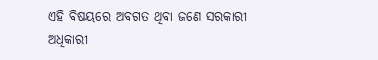ଏହି ବିଷୟରେ ଅବଗତ ଥିବା ଜଣେ ସରକାରୀ ଅଧିକାରୀ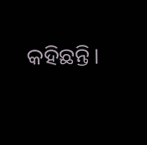କହିଛନ୍ତି।